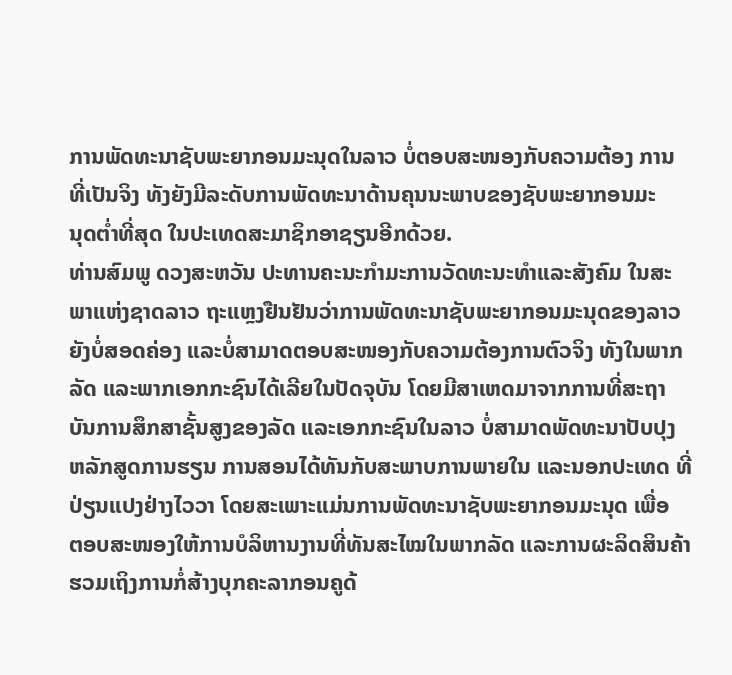ການພັດທະນາຊັບພະຍາກອນມະນຸດໃນລາວ ບໍ່ຕອບສະໜອງກັບຄວາມຕ້ອງ ການ
ທີ່ເປັນຈິງ ທັງຍັງມີລະດັບການພັດທະນາດ້ານຄຸນນະພາບຂອງຊັບພະຍາກອນມະ
ນຸດຕ່ຳທີ່ສຸດ ໃນປະເທດສະມາຊິກອາຊຽນອີກດ້ວຍ.
ທ່ານສົມພູ ດວງສະຫວັນ ປະທານຄະນະກຳມະການວັດທະນະທຳແລະສັງຄົມ ໃນສະ
ພາແຫ່ງຊາດລາວ ຖະແຫຼງຢືນຢັນວ່າການພັດທະນາຊັບພະຍາກອນມະນຸດຂອງລາວ
ຍັງບໍ່ສອດຄ່ອງ ແລະບໍ່ສາມາດຕອບສະໜອງກັບຄວາມຕ້ອງການຕົວຈິງ ທັງໃນພາກ
ລັດ ແລະພາກເອກກະຊົນໄດ້ເລີຍໃນປັດຈຸບັນ ໂດຍມີສາເຫດມາຈາກການທີ່ສະຖາ
ບັນການສຶກສາຊັ້ນສູງຂອງລັດ ແລະເອກກະຊົນໃນລາວ ບໍ່ສາມາດພັດທະນາປັບປຸງ
ຫລັກສູດການຮຽນ ການສອນໄດ້ທັນກັບສະພາບການພາຍໃນ ແລະນອກປະເທດ ທີ່
ປ່ຽນແປງຢ່າງໄວວາ ໂດຍສະເພາະແມ່ນການພັດທະນາຊັບພະຍາກອນມະນຸດ ເພື່ອ
ຕອບສະໜອງໃຫ້ການບໍລິຫານງານທີ່ທັນສະໄໝໃນພາກລັດ ແລະການຜະລິດສິນຄ້າ
ຮວມເຖິງການກໍ່ສ້າງບຸກຄະລາກອນຄູດ້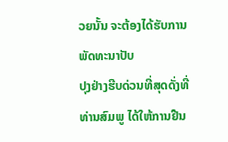ວຍນັ້ນ ຈະຕ້ອງໄດ້ຮັບການພັດທະນາປັບ
ປຸງຢ່າງຮີບດ່ວນທີ່ສຸດດັ່ງທີ່ ທ່ານສົມພູ ໄດ້ໃຫ້ການຢືນ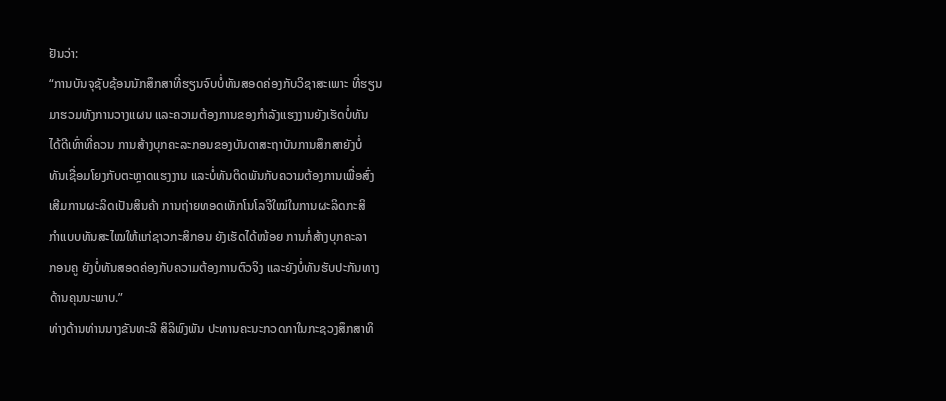ຢັນວ່າ:
“ການບັນຈຸຊັບຊ້ອນນັກສຶກສາທີ່ຮຽນຈົບບໍ່ທັນສອດຄ່ອງກັບວິຊາສະເພາະ ທີ່ຮຽນ
ມາຮວມທັງການວາງແຜນ ແລະຄວາມຕ້ອງການຂອງກຳລັງແຮງງານຍັງເຮັດບໍ່ທັນ
ໄດ້ດີເທົ່າທີ່ຄວນ ການສ້າງບຸກຄະລະກອນຂອງບັນດາສະຖາບັນການສຶກສາຍັງບໍ່
ທັນເຊື່ອມໂຍງກັບຕະຫຼາດແຮງງານ ແລະບໍ່ທັນຕິດພັນກັບຄວາມຕ້ອງການເພື່ອສົ່ງ
ເສີມການຜະລິດເປັນສິນຄ້າ ການຖ່າຍທອດເທັກໂນໂລຈີໃໝ່ໃນການຜະລິດກະສິ
ກຳແບບທັນສະໄໝໃຫ້ແກ່ຊາວກະສິກອນ ຍັງເຮັດໄດ້ໜ້ອຍ ການກໍ່ສ້າງບຸກຄະລາ
ກອນຄູ ຍັງບໍ່ທັນສອດຄ່ອງກັບຄວາມຕ້ອງການຕົວຈິງ ແລະຍັງບໍ່ທັນຮັບປະກັນທາງ
ດ້ານຄຸນນະພາບ.”
ທ່າງດ້ານທ່ານນາງຂັນທະລີ ສິລິພົງພັນ ປະທານຄະນະກວດກາໃນກະຊວງສຶກສາທິ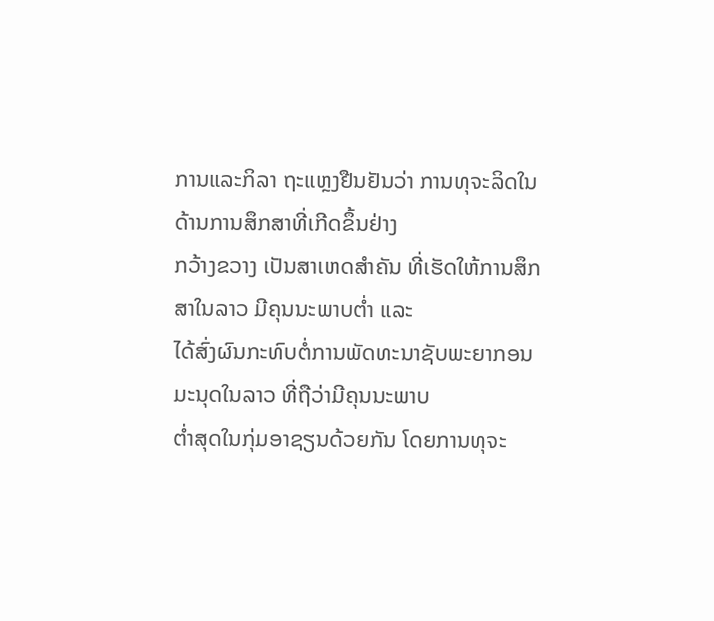ການແລະກິລາ ຖະແຫຼງຢືນຢັນວ່າ ການທຸຈະລິດໃນດ້ານການສຶກສາທີ່ເກີດຂຶ້ນຢ່າງ
ກວ້າງຂວາງ ເປັນສາເຫດສຳຄັນ ທີ່ເຮັດໃຫ້ການສຶກສາໃນລາວ ມີຄຸນນະພາບຕ່ຳ ແລະ
ໄດ້ສົ່ງຜົນກະທົບຕໍ່ການພັດທະນາຊັບພະຍາກອນມະນຸດໃນລາວ ທີ່ຖືວ່າມີຄຸນນະພາບ
ຕ່ຳສຸດໃນກຸ່ມອາຊຽນດ້ວຍກັນ ໂດຍການທຸຈະ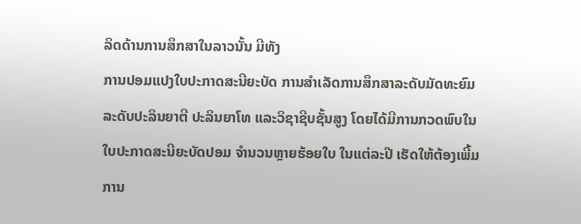ລິດດ້ານການສຶກສາໃນລາວນັ້ນ ມີທັງ
ການປອມແປງໃບປະກາດສະນີຍະບັດ ການສຳເລັດການສຶກສາລະດັບມັດທະຍົມ
ລະດັບປະລິນຍາຕີ ປະລິນຍາໂທ ແລະວິຊາຊີບຊັ້ນສູງ ໂດຍໄດ້ມີການກວດພົບໃນ
ໃບປະກາດສະນີຍະບັດປອມ ຈຳນວນຫຼາຍຮ້ອຍໃບ ໃນແຕ່ລະປີ ເຮັດໃຫ້ຕ້ອງເພີ້ມ
ການ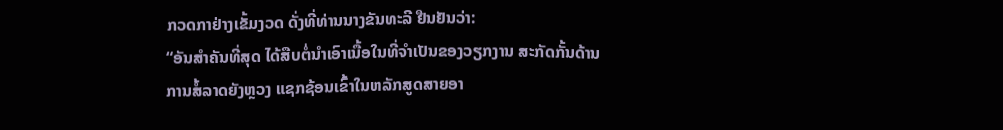ກວດກາຢ່າງເຂັ້ມງວດ ດັ່ງທີ່ທ່ານນາງຂັນທະລີ ຢືນຢັນວ່າ:
“ອັນສຳຄັນທີ່ສຸດ ໄດ້ສືບຕໍ່ນຳເອົາເນື້ອໃນທີ່ຈຳເປັນຂອງວຽກງານ ສະກັດກັ້ນດ້ານ
ການສໍ້ລາດຍັງຫຼວງ ແຊກຊ້ອນເຂົ້າໃນຫລັກສູດສາຍອາ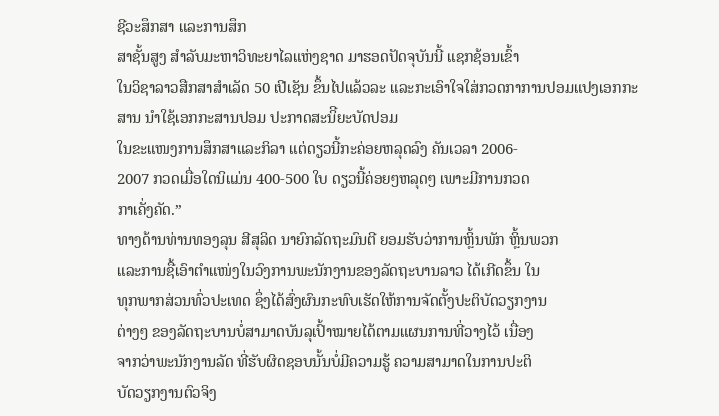ຊີວະສຶກສາ ແລະການສຶກ
ສາຊັ້ນສູງ ສຳລັບມະຫາວິທະຍາໄລແຫ່ງຊາດ ມາຮອດປັດຈຸບັນນີ້ ແຊກຊ້ອນເຂົ້າ
ໃນວິຊາລາວສືກສາສຳເລັດ 50 ເປີເຊັນ ຂຶ້ນໄປແລ້ວລະ ແລະກະເອົາໃຈໃສ່ກວດກາການປອມແປງເອກກະສານ ນຳໃຊ້ເອກກະສານປອມ ປະກາດສະນິີຍະບັດປອມ
ໃນຂະແໜງການສຶກສາແລະກິລາ ແຕ່ດຽວນີ້ກະຄ່ອຍຫລຸດລົງ ຄັນເວລາ 2006-
2007 ກວດເມື່ອໃດນິແມ່ນ 400-500 ໃບ ດຽວນີ້ຄ່ອຍໆຫລຸດໆ ເພາະມີການກວດ
ກາເຄັ່ງຄັດ.”
ທາງດ້ານທ່ານທອງລຸນ ສີສຸລິດ ນາຍົກລັດຖະມົນຕີ ຍອມຮັບວ່າການຫຼິ້ນພັກ ຫຼິ້ນພວກ
ແລະການຊື້ເອົາຕຳແໜ່ງໃນວົງການພະນັກງານຂອງລັດຖະບານລາວ ໄດ້ເກີດຂຶ້ນ ໃນ
ທຸກພາກສ່ວນທົ່ວປະເທດ ຊຶ່ງໄດ້ສົ່ງຜົນກະທົບເຮັດໃຫ້ການຈັດຕັ້ງປະຕິບັດວຽກງານ
ຕ່າງໆ ຂອງລັດຖະບານບໍ່ສາມາດບັນລຸເປົ້າໝາຍໄດ້ຕາມແຜນການທີ່ວາງໄວ້ ເນື່ອງ
ຈາກວ່າພະນັກງານລັດ ທີ່ຮັບຜິດຊອບນັ້ນບໍ່ມີຄວາມຮູ້ ຄວາມສາມາດໃນການປະຕິ
ບັດວຽກງານຕົວຈິງ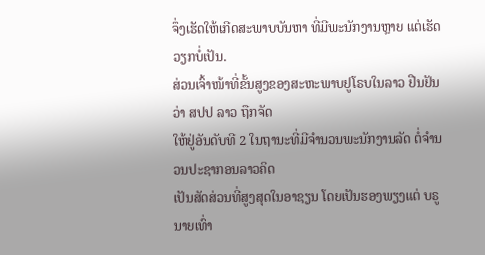ຈຶ່ງເຮັດໃຫ້ເກີດສະພາບບັນຫາ ທີ່ມີພະນັກງານຫຼາຍ ແຕ່ເຮັດ
ວຽກບໍ່ເປັນ.
ສ່ວນເຈົ້າໜ້າທີ່ຂັ້ນສູງຂອງສະຫະພາບຢູໂຣບໃນລາວ ຢືນຢັນວ່າ ສປປ ລາວ ຖືກຈັດ
ໃຫ້ຢູ່ອັນດັບທີ 2 ໃນຖານະທີ່ມີຈຳນວນພະນັກງານລັດ ຕໍ່ຈຳນວນປະຊາກອນລາວຄິດ
ເປັນສັດສ່ວນທີ່ສູງສຸດໃນອາຊຽນ ໂດຍເປັນຮອງພຽງແຕ່ ບຣູນາຍເທົ່າ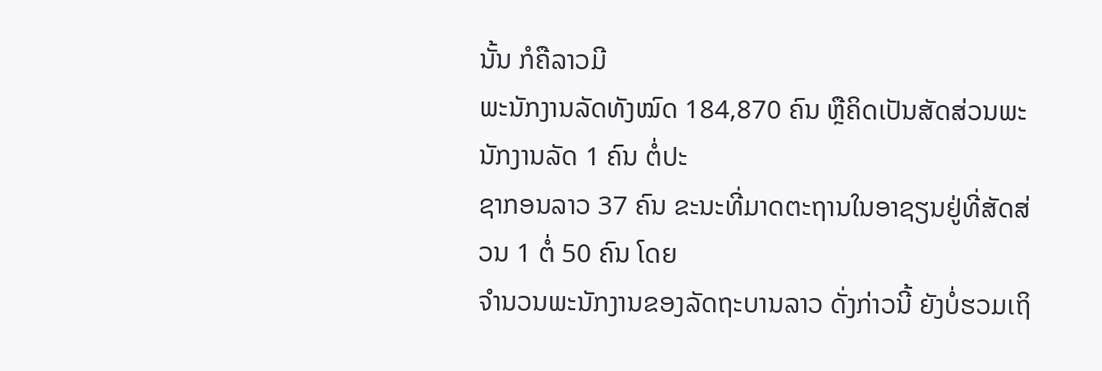ນັ້ນ ກໍຄືລາວມີ
ພະນັກງານລັດທັງໝົດ 184,870 ຄົນ ຫຼືຄິດເປັນສັດສ່ວນພະນັກງານລັດ 1 ຄົນ ຕໍ່ປະ
ຊາກອນລາວ 37 ຄົນ ຂະນະທີ່ມາດຕະຖານໃນອາຊຽນຢູ່ທີ່ສັດສ່ວນ 1 ຕໍ່ 50 ຄົນ ໂດຍ
ຈຳນວນພະນັກງານຂອງລັດຖະບານລາວ ດັ່ງກ່າວນີ້ ຍັງບໍ່ຮວມເຖິ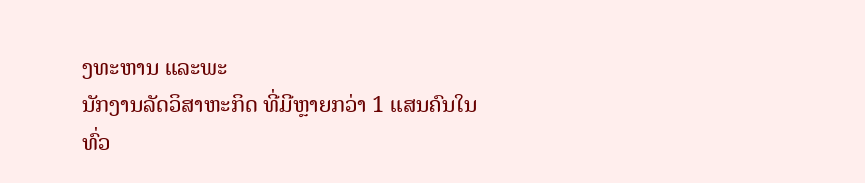ງທະຫານ ແລະພະ
ນັກງານລັດວິສາຫະກິດ ທີ່ມີຫຼາຍກວ່າ 1 ແສນຄົນໃນທົ່ວ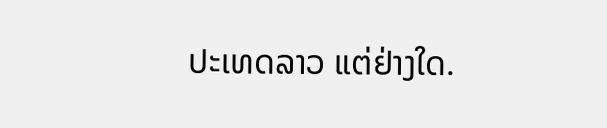ປະເທດລາວ ແຕ່ຢ່າງໃດ.